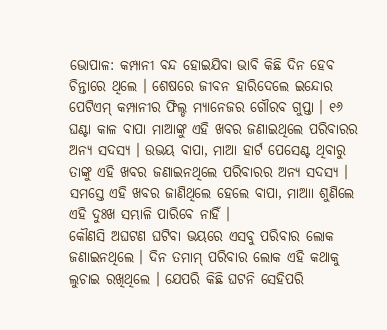ଭୋପାଳ: କମ୍ପାନୀ ବନ୍ଦ ହୋଇଯିବା ଭାବି କିଛି ଦିନ ହେବ ଚିନ୍ତାରେ ଥିଲେ । ଶେଷରେ ଜୀବନ ହାରିଦେଲେ ଇନ୍ଦୋର ପେଟିଏମ୍ କମ୍ପାନୀର ଫିଲ୍ଡ ମ୍ୟାନେଜର ଗୌରବ ଗୁପ୍ତା । ୧୬ ଘଣ୍ଟା କାଳ ବାପା ମାଆଙ୍କୁ ଏହି ଖବର ଜଣାଇଥିଲେ ପରିବାରର ଅନ୍ୟ ସଦସ୍ୟ । ଉଭୟ ବାପା, ମାଆ ହାର୍ଟ ପେସେଣ୍ଟ ଥିବାରୁ ତାଙ୍କୁ ଏହି ଖବର ଜଣାଇନଥିଲେ ପରିବାରର ଅନ୍ୟ ସଦସ୍ୟ । ସମସ୍ତେ ଏହି ଖବର ଜାଣିଥିଲେ ହେଲେ ବାପା, ମାଆା ଶୁଣିଲେ ଏହି ଦୁଃଖ ସମ୍ଭାଳି ପାରିବେ ନାହିଁ ।
କୌଣସି ଅଘଟଣ ଘଟିବା ଭୟରେ ଏସବୁ ପରିବାର ଲୋକ ଜଣାଇନଥିଲେ । ଦିନ ତମାମ୍ ପରିବାର ଲୋକ ଏହି କଥାକୁ ଲୁଚାଇ ରଖିଥିଲେ । ଯେପରି କିଛି ଘଟନି ସେହିପରି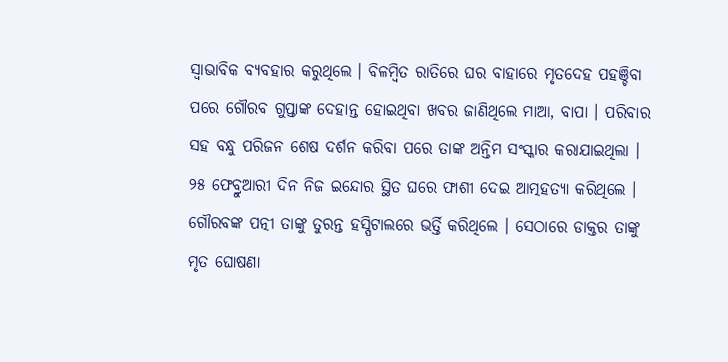ସ୍ୱାଭାବିକ ବ୍ୟବହାର କରୁଥିଲେ । ବିଳମ୍ବିତ ରାତିରେ ଘର ବାହାରେ ମୃତଦେହ ପହଞ୍ଚିବା ପରେ ଗୌରବ ଗୁପ୍ତାଙ୍କ ଦେହାନ୍ତ ହୋଇଥିବା ଖବର ଜାଣିଥିଲେ ମାଆ, ବାପା । ପରିବାର ସହ ବନ୍ଧୁ ପରିଜନ ଶେଷ ଦର୍ଶନ କରିବା ପରେ ତାଙ୍କ ଅନ୍ତିମ ସଂସ୍କାର କରାଯାଇଥିଲା ।
୨୫ ଫେବ୍ରୁଆରୀ ଦିନ ନିଜ ଇନ୍ଦୋର ସ୍ଥିତ ଘରେ ଫାଶୀ ଦେଇ ଆତ୍ମହତ୍ୟା କରିଥିଲେ । ଗୌରବଙ୍କ ପତ୍ନୀ ତାଙ୍କୁ ତୁରନ୍ତ ହସ୍ପିଟାଲରେ ଭର୍ତ୍ତି କରିଥିଲେ । ସେଠାରେ ଡାକ୍ତର ତାଙ୍କୁ ମୃତ ଘୋଷଣା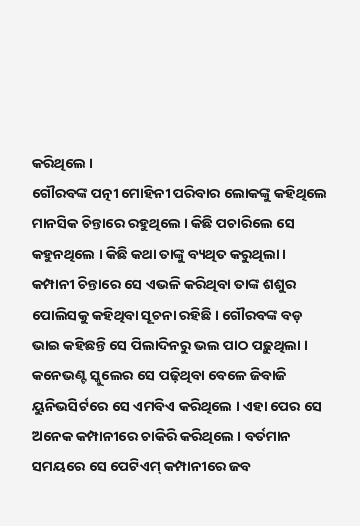କରିଥିଲେ ।
ଗୌରବଙ୍କ ପତ୍ନୀ ମୋହିନୀ ପରିବାର ଲୋକଙ୍କୁ କହିଥିଲେ ମାନସିକ ଚିନ୍ତାରେ ରହୁଥିଲେ । କିଛି ପଚାରିଲେ ସେ କହୁନଥିଲେ । କିଛି କଥା ତାଙ୍କୁ ବ୍ୟଥିତ କରୁଥିଲା । କମ୍ପାନୀ ଚିନ୍ତାରେ ସେ ଏଭଳି କରିଥିବା ତାଙ୍କ ଶଶୁର ପୋଲିସକୁ କହିଥିବା ସୂଚନା ରହିଛି । ଗୌରବଙ୍କ ବଡ଼ ଭାଇ କହିଛନ୍ତି ସେ ପିଲାଦିନରୁ ଭଲ ପାଠ ପଢ଼ୁଥିଲା ।
କନେଭଣ୍ଟ ସ୍କୁଲେର ସେ ପଢ଼ିଥିବା ବେଳେ ଜିବାଜି ୟୁନିଭସିର୍ଟରେ ସେ ଏମବିଏ କରିଥିଲେ । ଏହା ପେର ସେ ଅନେକ କମ୍ପାନୀରେ ଚାକିରି କରିଥିଲେ । ବର୍ତମାନ ସମୟରେ ସେ ପେଟିଏମ୍ କମ୍ପାନୀରେ ଜବ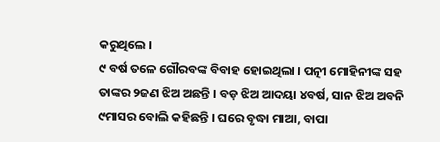କରୁଥିଲେ ।
୯ ବର୍ଷ ତଳେ ଗୌରବଙ୍କ ବିବାହ ହୋଇଥିଲା । ପତ୍ନୀ ମୋହିନୀଙ୍କ ସହ ତାଙ୍କର ୨ଜଣ ଝିଅ ଅଛନ୍ତି । ବଡ଼ ଝିଅ ଆଦୟା ୪ବର୍ଷ, ସାନ ଝିଅ ଅବନି ୯ମାସର ବୋଲି କହିଛନ୍ତି । ଘରେ ବୃଦ୍ଧା ମାଆ, ବାପା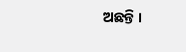ଅଛନ୍ତି ।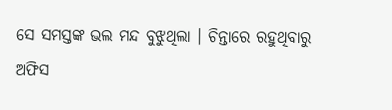ସେ ସମସ୍ତଙ୍କ ଭଲ ମନ୍ଦ ବୁଝୁଥିଲା । ଚିନ୍ତାରେ ରହୁଥିବାରୁ ଅଫିସ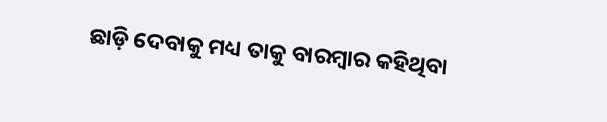ଛାଡ଼ି ଦେବାକୁ ମଧ୍ୟ ତାକୁ ବାରମ୍ବାର କହିଥିବା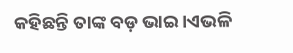କହିଛନ୍ତି ତାଙ୍କ ବଡ଼ ଭାଇ ।ଏଭଳି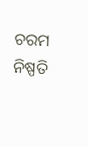ଚରମ ନିଷ୍ପତି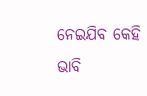ନେଇଯିବ କେହି ଭାବି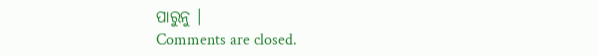ପାରୁନୁ ।
Comments are closed.